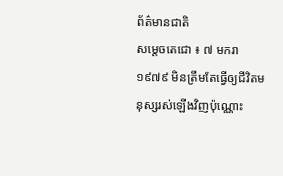ព័ត៌មានជាតិ
សម្ដេចតេជោ ៖ ៧ មករា ១៩៧៩ មិនត្រឹមតែធ្វើឲ្យជីវិតមនុស្សរស់ឡើងវិញប៉ុណ្ណោះ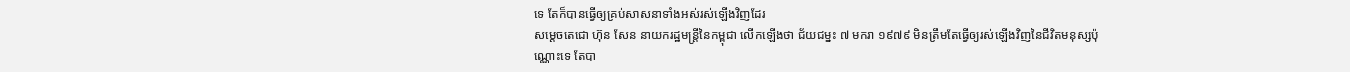ទេ តែក៏បានធ្វើឲ្យគ្រប់សាសនាទាំងអស់រស់ឡើងវិញដែរ
សម្ដេចតេជោ ហ៊ុន សែន នាយករដ្ឋមន្ត្រីនៃកម្ពុជា លើកឡើងថា ជ័យជម្នះ ៧ មករា ១៩៧៩ មិនត្រឹមតែធ្វើឲ្យរស់ឡើងវិញនៃជីវិតមនុស្សប៉ុណ្ណោះទេ តែបា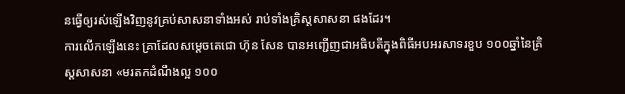នធ្វើឲ្យរស់ឡើងវិញនូវគ្រប់សាសនាទាំងអស់ រាប់ទាំងគ្រិស្តសាសនា ផងដែរ។
ការលើកឡើងនេះ គ្រាដែលសម្ដេចតេជោ ហ៊ុន សែន បានអញ្ជើញជាអធិបតីក្នុងពិធីអបអរសាទរខួប ១០០ឆ្នាំនៃគ្រិស្តសាសនា «មរតកដំណឹងល្អ ១០០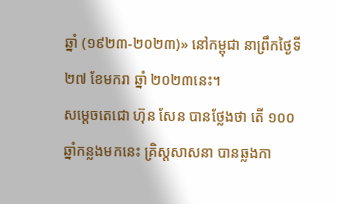ឆ្នាំ (១៩២៣-២០២៣)» នៅកម្ពុជា នាព្រឹកថ្ងៃទី ២៧ ខែមករា ឆ្នាំ ២០២៣នេះ។
សម្ដេចតេជោ ហ៊ុន សែន បានថ្លែងថា តើ ១០០ឆ្នាំកន្លងមកនេះ គ្រិស្តសាសនា បានឆ្លងកា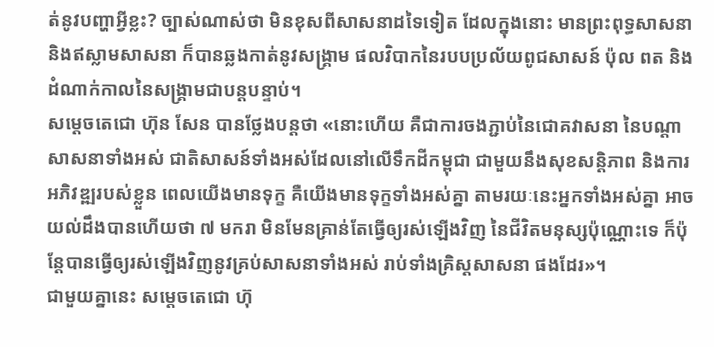ត់នូវបញ្ហាអ្វីខ្លះ? ច្បាស់ណាស់ថា មិនខុសពីសាសនាដទៃទៀត ដែលក្នុងនោះ មានព្រះពុទ្ធសាសនា និងឥស្លាមសាសនា ក៏បានឆ្លងកាត់នូវសង្រ្គាម ផលវិបាកនៃរបបប្រល័យពូជសាសន៍ ប៉ុល ពត និងដំណាក់កាលនៃសង្រ្គាមជាបន្តបន្ទាប់។
សម្ដេចតេជោ ហ៊ុន សែន បានថ្លែងបន្តថា «នោះហើយ គឺជាការចងភ្ជាប់នៃជោគវាសនា នៃបណ្ដាសាសនាទាំងអស់ ជាតិសាសន៍ទាំងអស់ដែលនៅលើទឹកដីកម្ពុជា ជាមួយនឹងសុខសន្តិភាព និងការអភិវឌ្ឍរបស់ខ្លួន ពេលយើងមានទុក្ខ គឺយើងមានទុក្ខទាំងអស់គ្នា តាមរយៈនេះអ្នកទាំងអស់គ្នា អាចយល់ដឹងបានហើយថា ៧ មករា មិនមែនគ្រាន់តែធ្វើឲ្យរស់ឡើងវិញ នៃជីវិតមនុស្សប៉ុណ្ណោះទេ ក៏ប៉ុន្តែបានធ្វើឲ្យរស់ឡើងវិញនូវគ្រប់សាសនាទាំងអស់ រាប់ទាំងគ្រិស្តសាសនា ផងដែរ»។
ជាមួយគ្នានេះ សម្ដេចតេជោ ហ៊ុ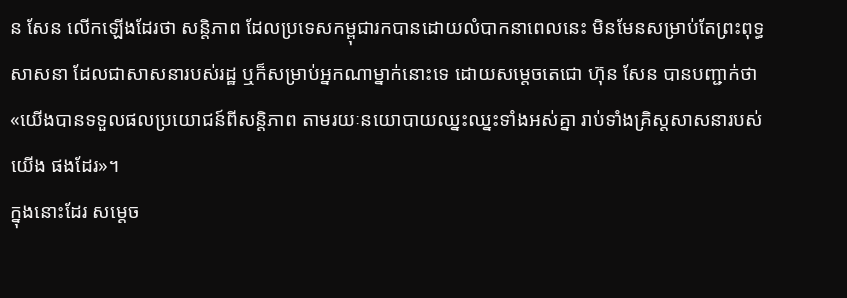ន សែន លើកឡើងដែរថា សន្តិភាព ដែលប្រទេសកម្ពុជារកបានដោយលំបាកនាពេលនេះ មិនមែនសម្រាប់តែព្រះពុទ្ធសាសនា ដែលជាសាសនារបស់រដ្ឋ ឬក៏សម្រាប់អ្នកណាម្នាក់នោះទេ ដោយសម្ដេចតេជោ ហ៊ុន សែន បានបញ្ជាក់ថា «យើងបានទទួលផលប្រយោជន៍ពីសន្តិភាព តាមរយៈនយោបាយឈ្នះឈ្នះទាំងអស់គ្នា រាប់ទាំងគ្រិស្តសាសនារបស់យើង ផងដែរ»។
ក្នុងនោះដែរ សម្ដេច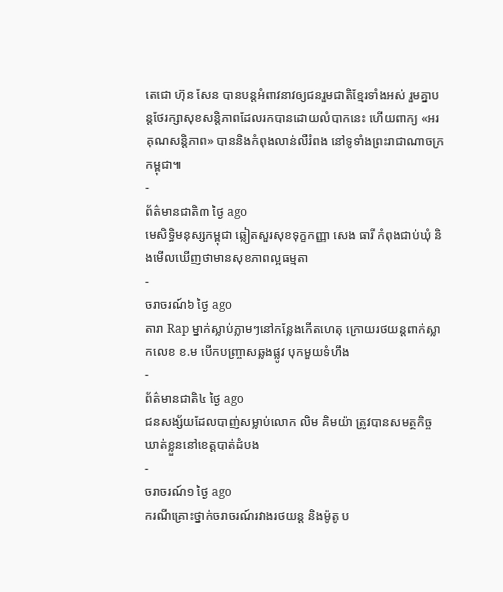តេជោ ហ៊ុន សែន បានបន្តអំពាវនាវឲ្យជនរួមជាតិខ្មែរទាំងអស់ រួមគ្នាបន្តថែរក្សាសុខសន្តិភាពដែលរកបានដោយលំបាកនេះ ហើយពាក្យ «អរគុណសន្តិភាព» បាននិងកំពុងលាន់លឺរំពង នៅទូទាំងព្រះរាជាណាចក្រកម្ពុជា៕
-
ព័ត៌មានជាតិ៣ ថ្ងៃ ago
មេសិទ្ធិមនុស្សកម្ពុជា ឆ្លៀតសួរសុខទុក្ខកញ្ញា សេង ធារី កំពុងជាប់ឃុំ និងមើលឃើញថាមានសុខភាពល្អធម្មតា
-
ចរាចរណ៍៦ ថ្ងៃ ago
តារា Rap ម្នាក់ស្លាប់ភ្លាមៗនៅកន្លែងកើតហេតុ ក្រោយរថយន្ដពាក់ស្លាកលេខ ខ.ម បើកបញ្ច្រាសឆ្លងផ្លូវ បុកមួយទំហឹង
-
ព័ត៌មានជាតិ៤ ថ្ងៃ ago
ជនសង្ស័យដែលបាញ់សម្លាប់លោក លិម គិមយ៉ា ត្រូវបានសមត្ថកិច្ចឃាត់ខ្លួននៅខេត្តបាត់ដំបង
-
ចរាចរណ៍១ ថ្ងៃ ago
ករណីគ្រោះថ្នាក់ចរាចរណ៍រវាងរថយន្ត និងម៉ូតូ ប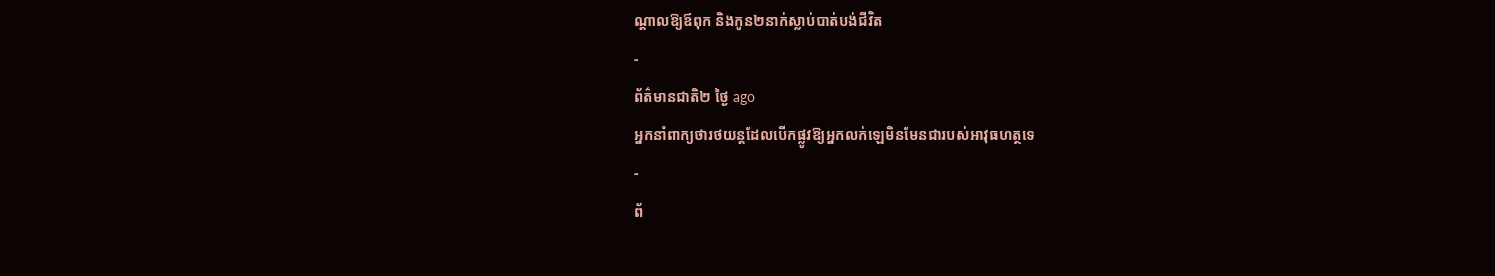ណ្ដាលឱ្យឪពុក និងកូន២នាក់ស្លាប់បាត់បង់ជីវិត
-
ព័ត៌មានជាតិ២ ថ្ងៃ ago
អ្នកនាំពាក្យថារថយន្តដែលបើកផ្លូវឱ្យអ្នកលក់ឡេមិនមែនជារបស់អាវុធហត្ថទេ
-
ព័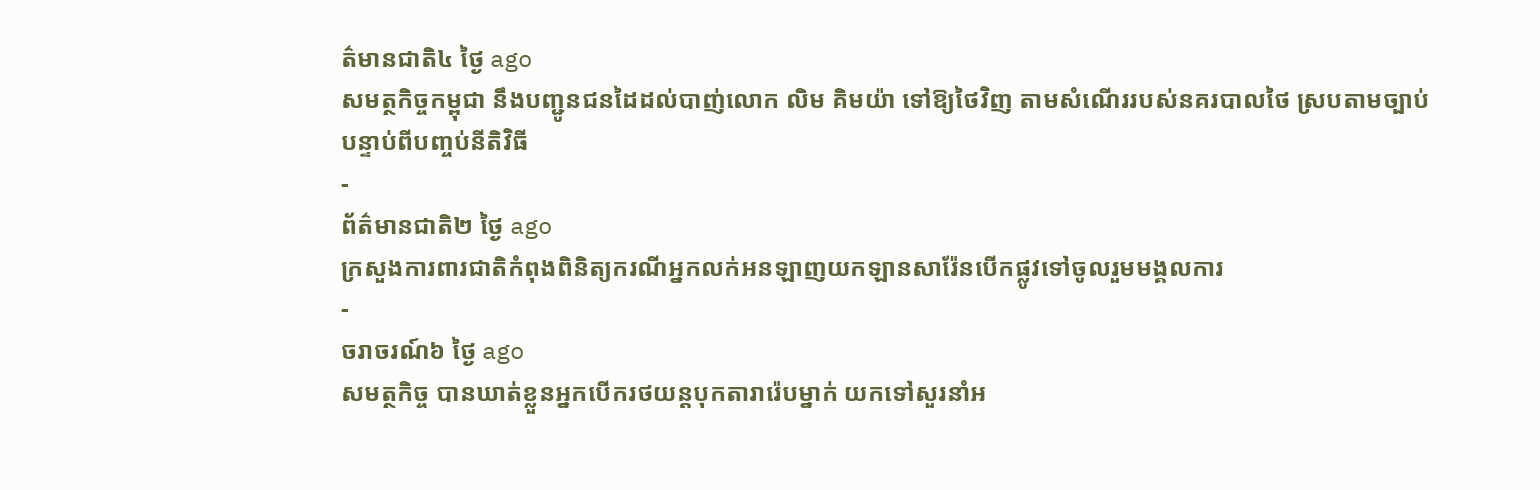ត៌មានជាតិ៤ ថ្ងៃ ago
សមត្ថកិច្ចកម្ពុជា នឹងបញ្ជូនជនដៃដល់បាញ់លោក លិម គិមយ៉ា ទៅឱ្យថៃវិញ តាមសំណើររបស់នគរបាលថៃ ស្របតាមច្បាប់ បន្ទាប់ពីបញ្ចប់នីតិវិធី
-
ព័ត៌មានជាតិ២ ថ្ងៃ ago
ក្រសួងការពារជាតិកំពុងពិនិត្យករណីអ្នកលក់អនឡាញយកឡានសារ៉ែនបើកផ្លូវទៅចូលរួមមង្គលការ
-
ចរាចរណ៍៦ ថ្ងៃ ago
សមត្ថកិច្ច បានឃាត់ខ្លួនអ្នកបើករថយន្តបុកតារារ៉េបម្នាក់ យកទៅសួរនាំអ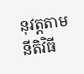នុវត្តតាមនីតិវិធី